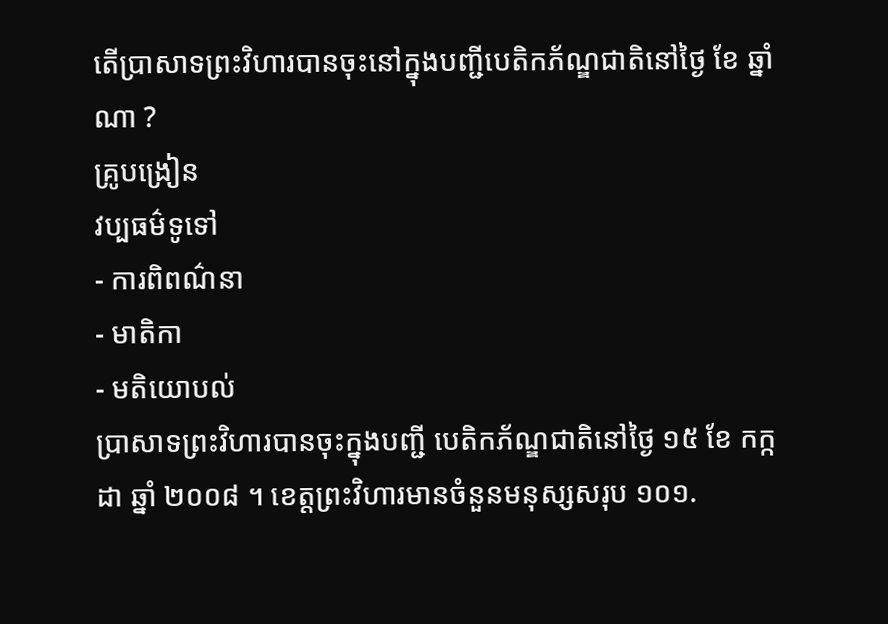តើប្រាសាទព្រះវិហារបានចុះនៅក្នុងបញ្ជីបេតិកភ័ណ្ឌជាតិនៅថ្ងៃ ខែ ឆ្នាំ ណា ?
គ្រូបង្រៀន
វប្បធម៌ទូទៅ
- ការពិពណ៌នា
- មាតិកា
- មតិយោបល់
ប្រាសាទព្រះវិហារបានចុះក្នុងបញ្ជី បេតិកភ័ណ្ឌជាតិនៅថ្ងៃ ១៥ ខែ កក្កដា ឆ្នាំ ២០០៨ ។ ខេត្តព្រះវិហារមានចំនួនមនុស្សសរុប ១០១.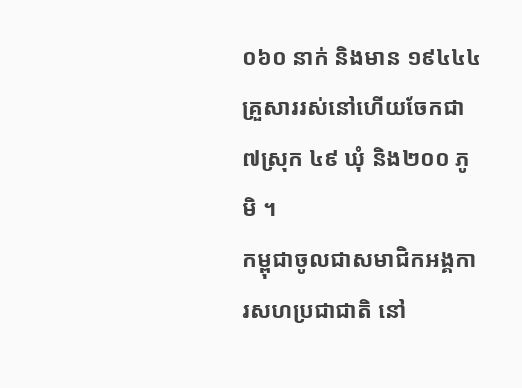០៦០ នាក់ និងមាន ១៩៤៤៤ គ្រួសាររស់នៅហើយចែកជា ៧ស្រុក ៤៩ ឃុំ និង២០០ ភូមិ ។
កម្ពុជាចូលជាសមាជិកអង្គការសហប្រជាជាតិ នៅ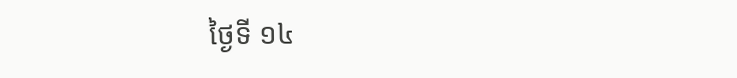ថ្ងៃទី ១៤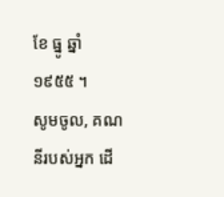ខែ ធ្នូ ឆ្នាំ ១៩៥៥ ។
សូមចូល, គណនីរបស់អ្នក ដើ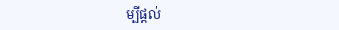ម្បីផ្តល់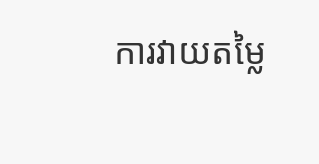ការវាយតម្លៃ